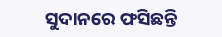ସୁଦାନରେ ଫସିଛନ୍ତି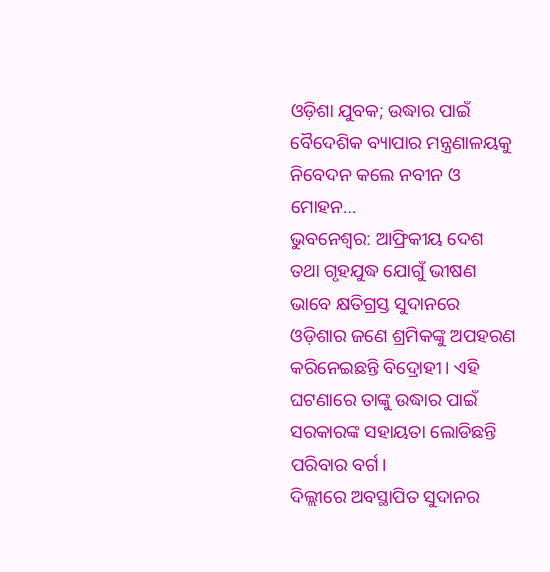ଓଡ଼ିଶା ଯୁବକ; ଉଦ୍ଧାର ପାଇଁ ବୈଦେଶିକ ବ୍ୟାପାର ମନ୍ତ୍ରଣାଳୟକୁ ନିବେଦନ କଲେ ନବୀନ ଓ ମୋହନ…
ଭୁବନେଶ୍ବର: ଆଫ୍ରିକୀୟ ଦେଶ ତଥା ଗୃହଯୁଦ୍ଧ ଯୋଗୁଁ ଭୀଷଣ ଭାବେ କ୍ଷତିଗ୍ରସ୍ତ ସୁଦାନରେ ଓଡ଼ିଶାର ଜଣେ ଶ୍ରମିକଙ୍କୁ ଅପହରଣ କରିନେଇଛନ୍ତି ବିଦ୍ରୋହୀ। ଏହି ଘଟଣାରେ ତାଙ୍କୁ ଉଦ୍ଧାର ପାଇଁ ସରକାରଙ୍କ ସହାୟତା ଲୋଡିଛନ୍ତି ପରିବାର ବର୍ଗ।
ଦିଲ୍ଲୀରେ ଅବସ୍ଥାପିତ ସୁଦାନର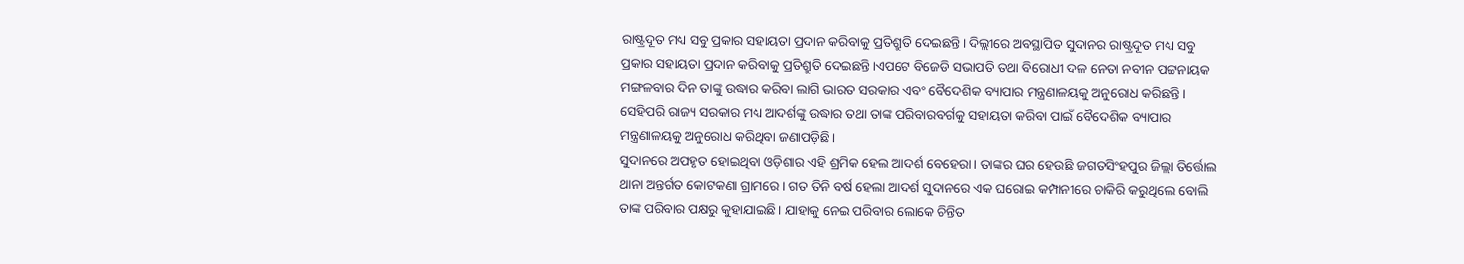ରାଷ୍ଟ୍ରଦୂତ ମଧ୍ୟ ସବୁ ପ୍ରକାର ସହାୟତା ପ୍ରଦାନ କରିବାକୁ ପ୍ରତିଶ୍ରୁତି ଦେଇଛନ୍ତି। ଦିଲ୍ଲୀରେ ଅବସ୍ଥାପିତ ସୁଦାନର ରାଷ୍ଟ୍ରଦୂତ ମଧ୍ୟ ସବୁ ପ୍ରକାର ସହାୟତା ପ୍ରଦାନ କରିବାକୁ ପ୍ରତିଶ୍ରୁତି ଦେଇଛନ୍ତି।ଏପଟେ ବିଜେଡି ସଭାପତି ତଥା ବିରୋଧୀ ଦଳ ନେତା ନବୀନ ପଟ୍ଟନାୟକ ମଙ୍ଗଳବାର ଦିନ ତାଙ୍କୁ ଉଦ୍ଧାର କରିବା ଲାଗି ଭାରତ ସରକାର ଏବଂ ବୈଦେଶିକ ବ୍ୟାପାର ମନ୍ତ୍ରଣାଳୟକୁ ଅନୁରୋଧ କରିଛନ୍ତି। ସେହିପରି ରାଜ୍ୟ ସରକାର ମଧ୍ୟ ଆଦର୍ଶଙ୍କୁ ଉଦ୍ଧାର ତଥା ତାଙ୍କ ପରିବାରବର୍ଗକୁ ସହାୟତା କରିବା ପାଇଁ ବୈଦେଶିକ ବ୍ୟାପାର ମନ୍ତ୍ରଣାଳୟକୁ ଅନୁରୋଧ କରିଥିବା ଜଣାପଡ଼ିଛି।
ସୁଦାନରେ ଅପହୃତ ହୋଇଥିବା ଓଡ଼ିଶାର ଏହି ଶ୍ରମିକ ହେଲ ଆଦର୍ଶ ବେହେରା। ତାଙ୍କର ଘର ହେଉଛି ଜଗତସିଂହପୁର ଜିଲ୍ଲା ତିର୍ତ୍ତୋଲ ଥାନା ଅନ୍ତର୍ଗତ କୋଟକଣା ଗ୍ରାମରେ। ଗତ ତିନି ବର୍ଷ ହେଲା ଆଦର୍ଶ ସୁଦାନରେ ଏକ ଘରୋଇ କମ୍ପାନୀରେ ଚାକିରି କରୁଥିଲେ ବୋଲି ତାଙ୍କ ପରିବାର ପକ୍ଷରୁ କୁହାଯାଇଛି। ଯାହାକୁ ନେଇ ପରିବାର ଲୋକେ ଚିନ୍ତିତ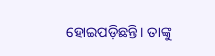ହୋଇପଡ଼ିଛନ୍ତି। ତାଙ୍କୁ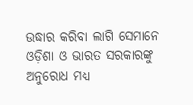ଉଦ୍ଧାର କରିବା ଲାଗି ସେମାନେ ଓଡ଼ିଶା ଓ ଭାରତ ସରକାରଙ୍କୁ ଅନୁରୋଧ ମଧ୍ୟ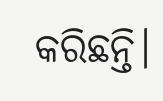କରିଛନ୍ତି।